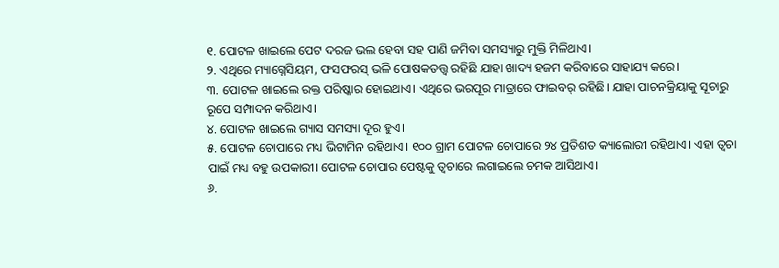୧. ପୋଟଳ ଖାଇଲେ ପେଟ ଦରଜ ଭଲ ହେବା ସହ ପାଣି ଜମିବା ସମସ୍ୟାରୁ ମୁକ୍ତି ମିଳିଥାଏ।
୨. ଏଥିରେ ମ୍ୟାଗ୍ନେସିୟମ, ଫସଫରସ୍ ଭଳି ପୋଷକତତ୍ତ୍ୱ ରହିଛି ଯାହା ଖାଦ୍ୟ ହଜମ କରିବାରେ ସାହାଯ୍ୟ କରେ।
୩. ପୋଟଳ ଖାଇଲେ ରକ୍ତ ପରିଷ୍କାର ହୋଇଥାଏ। ଏଥିରେ ଭରପୂର ମାତ୍ରାରେ ଫାଇବର୍ ରହିଛି। ଯାହା ପାଚନକ୍ରିୟାକୁ ସୂଚାରୁ ରୂପେ ସମ୍ପାଦନ କରିଥାଏ।
୪. ପୋଟଳ ଖାଇଲେ ଗ୍ୟାସ ସମସ୍ୟା ଦୂର ହୁଏ।
୫. ପୋଟଳ ଚୋପାରେ ମଧ୍ୟ ଭିଟାମିନ ରହିଥାଏ। ୧୦୦ ଗ୍ରାମ ପୋଟଳ ଚୋପାରେ ୨୪ ପ୍ରତିଶତ କ୍ୟାଲୋରୀ ରହିଥାଏ। ଏହା ତ୍ୱଚା ପାଇଁ ମଧ୍ୟ ବହୁ ଉପକାରୀ। ପୋଟଳ ଚୋପାର ପେଷ୍ଟକୁ ତ୍ୱଚାରେ ଲଗାଇଲେ ଚମକ ଆସିଥାଏ।
୬.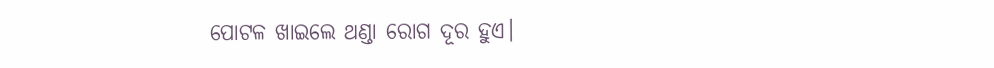ପୋଟଳ ଖାଇଲେ ଥଣ୍ଡା ରୋଗ ଦୂର ହୁଏ।